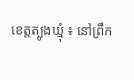ខេត្តត្បូងឃ្មុំ ៖ នៅព្រឹក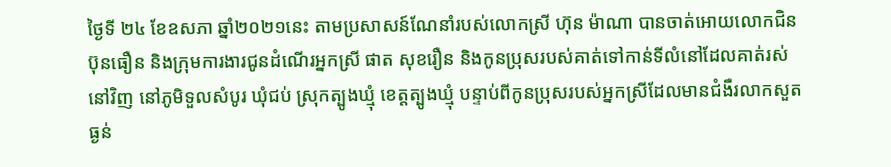ថ្ងៃទី ២៤ ខែឧសភា ឆ្នាំ២០២១នេះ តាមប្រសាសន៍ណែនាំរបស់លោកស្រី ហ៊ុន ម៉ាណា បានចាត់អោយលោកជិន ប៊ុនធឿន និងក្រុមការងារជូនដំណើរអ្នកស្រី ផាត សុខរឿន និងកូនប្រុសរបស់គាត់ទៅកាន់ទីលំនៅដែលគាត់រស់នៅវិញ នៅភូមិទួលសំបូរ ឃុំជប់ ស្រុកត្បូងឃ្មុំ ខេត្តត្បូងឃ្មុំ បន្ទាប់ពីកូនប្រុសរបស់អ្នកស្រីដែលមានជំងឺរលាកសួតធ្ងន់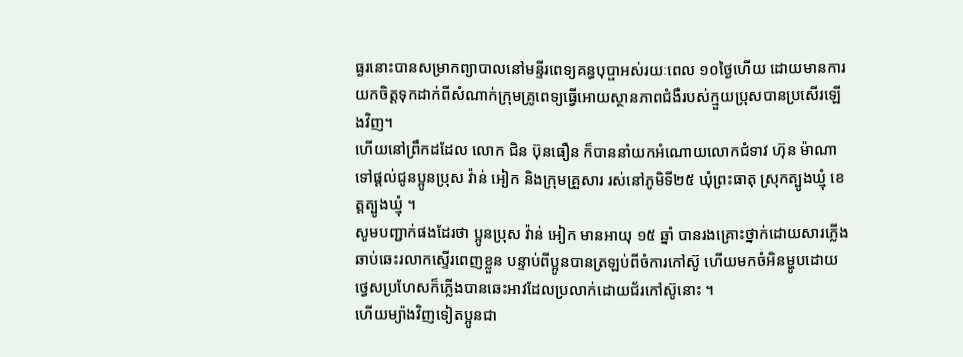ធ្ងរនោះបានសម្រាកព្យាបាលនៅមន្ទីរពេទ្យគន្ធបុប្ផាអស់រយៈពេល ១០ថ្ងៃហើយ ដោយមានការយកចិត្តទុកដាក់ពីសំណាក់ក្រុមគ្រូពេទ្យធ្វើអោយស្ថានភាពជំងឺរបស់ក្មួយប្រុសបានប្រសើរឡើងវិញ។
ហើយនៅព្រឹកដដែល លោក ជិន ប៊ុនធឿន ក៏បាននាំយកអំណោយលោកជំទាវ ហ៊ុន ម៉ាណា ទៅផ្តល់ជូនប្អូនប្រុស វ៉ាន់ អៀក និងក្រុមគ្រួសារ រស់នៅភូមិទី២៥ ឃុំព្រះធាតុ ស្រុកត្បូងឃ្មុំ ខេត្តត្បូងឃ្មុំ ។
សូមបញ្ជាក់ផងដែរថា ប្អូនប្រុស វ៉ាន់ អៀក មានអាយុ ១៥ ឆ្នាំ បានរងគ្រោះថ្នាក់ដោយសារភ្លើងឆាប់ឆេះរលាកស្ទើរពេញខ្លួន បន្ទាប់ពីប្អូនបានត្រឡប់ពីចំការកៅស៊ូ ហើយមកចំអិនម្ហូបដោយថ្វេសប្រហែសក៏ភ្លើងបានឆេះអាវដែលប្រលាក់ដោយជ័រកៅស៊ូនោះ ។
ហើយម្យ៉ាងវិញទៀតប្អូនជា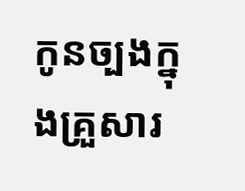កូនច្បងក្នុងគ្រួសារ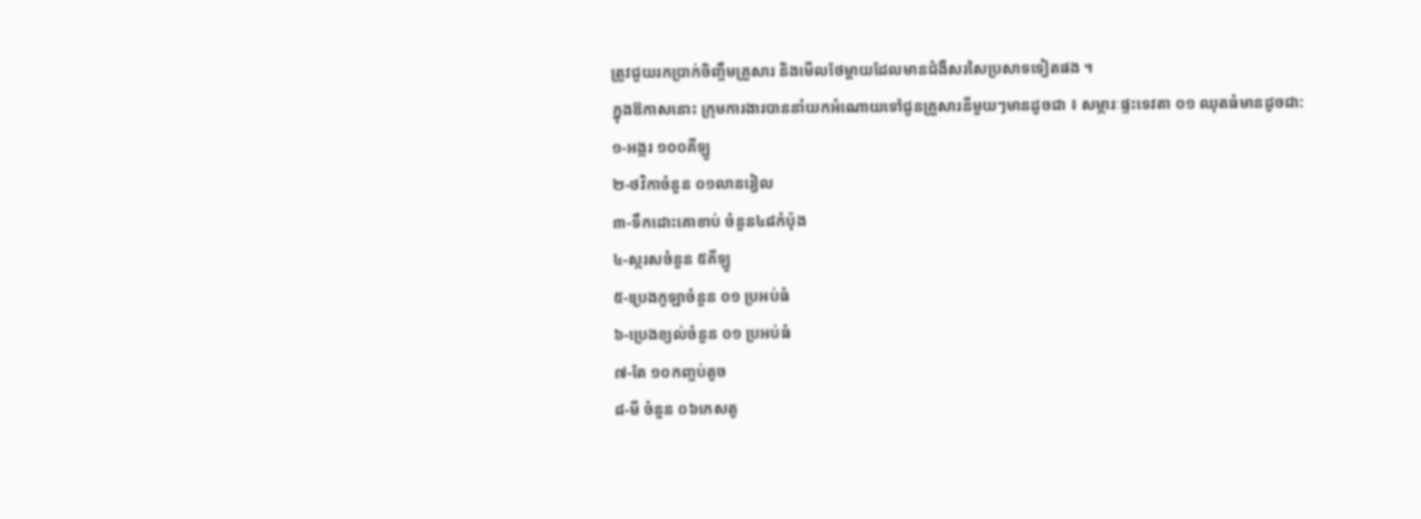ត្រូវជួយរកប្រាក់ចិញ្ចឹមគ្រួសារ និងមើលថែម្តាយដែលមានជំងឺសរសៃប្រសាទទៀតផង ។
ក្នុងឱកាសនោះ ក្រុមការងារបាននាំយកអំណោយទៅជូនគ្រួសារនីមួយៗមានដូចជា ៖ សម្ភារៈផ្ទះទេវតា ០១ ឈុតធំមានដូចជា:
១-អង្ករ ១០០គីឡូ
២-ថវិកាចំនួន ០១លានរៀល
៣-ទឹកដោះគោខាប់ ចំនួន៤៨កំប៉ុង
៤-ស្ករសចំនួន ៥គីឡូ
៥-ប្រេងកូឡាចំនួន ០១ ប្រអប់ធំ
៦-ប្រេងខ្យល់ចំនួន ០១ ប្រអប់ធំ
៧-តែ ១០កញ្ចប់តូច
៨-មី ចំនួន ០៦កេសតូ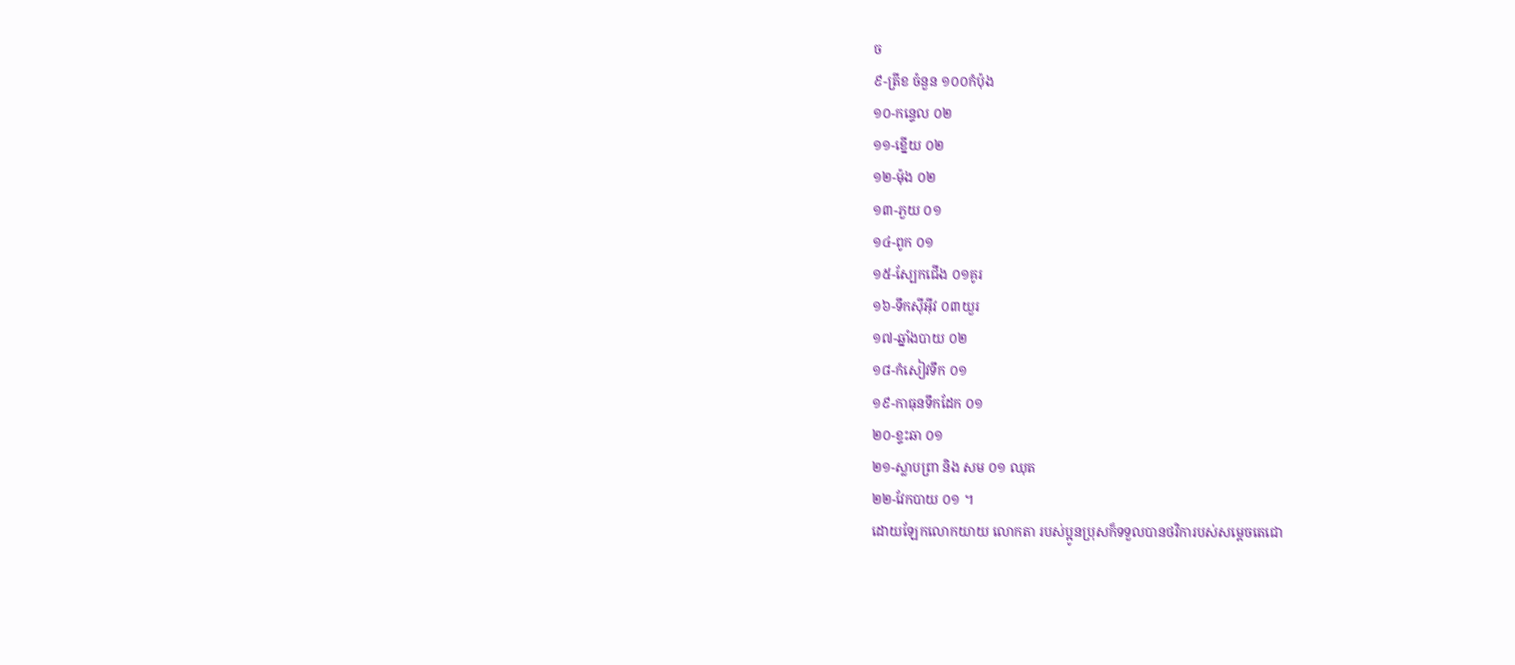ច
៩-ត្រីខ ចំនួន ១០០កំប៉ុង
១០-កន្ទេល ០២
១១-ខ្នើយ ០២
១២-ម៉ុង ០២
១៣-ភួយ ០១
១៤-ពូក ០១
១៥-ស្បែកជើង ០១គូរ
១៦-ទឹកស៊ីអុីវ ០៣យួរ
១៧-ឆ្នាំងបាយ ០២
១៨-កំសៀវទឹក ០១
១៩-កាធុនទឹកដែក ០១
២០-ខ្ទះឆា ០១
២១-ស្លាបព្រា និង សម ០១ ឈុត
២២-វែកបាយ ០១ ។
ដោយឡែកលោកយាយ លោកតា របស់ប្អូនប្រុសក៏ទទួលបានថវិការបស់សម្តេចតេជោ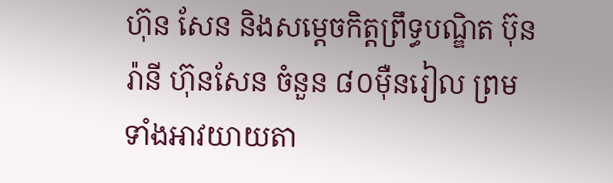ហ៊ុន សែន និងសម្តេចកិត្តព្រឹទ្ធបណ្ឌិត ប៊ុន រ៉ានី ហ៊ុនសែន ចំនួន ៨០ម៉ឺនរៀល ព្រមទាំងអាវយាយតា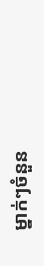ម្នាក់ៗចំនួន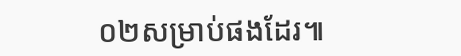០២សម្រាប់ផងដែរ៕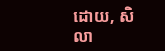ដោយ, សិលា